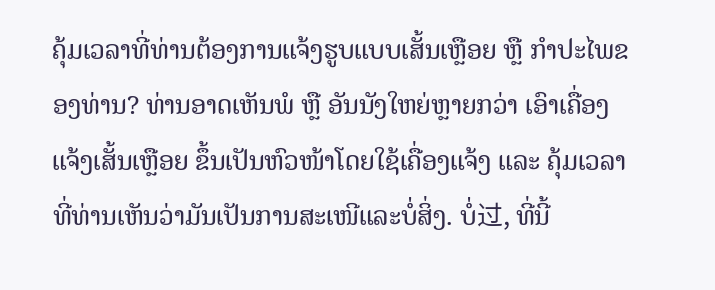ຄຸ້ມເວລາທີ່ທ່ານຕ້ອງການແຈ້ງຮູບແບບເສັ້ນເຫຼືອຍ ຫຼື ກຳປະໄພຂອງທ່ານ? ທ່ານອາດເຫັນພໍ ຫຼື ອັນນັງໃຫຍ່ຫຼາຍກວ່າ ເອົາເຄື່ອງແຈ້ງເສັ້ນເຫຼືອຍ ຂຶ້ນເປັນຫົວໜ້າໂດຍໃຊ້ເຄື່ອງແຈ້ງ ແລະ ຄຸ້ມເວລາທີ່ທ່ານເຫັນວ່າມັນເປັນການສະເໜີແລະບໍ່ສິ່ງ. ບໍ່过, ທີ່ນີ້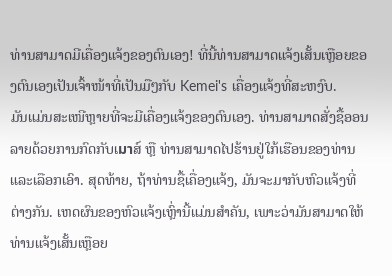ທ່ານສາມາດມີເຄື່ອງແຈ້ງຂອງຕົນເອງ! ທີ່ນີ້ທ່ານສາມາດແຈ້ງເສັ້ນເຫຼືອຍຂອງຕົນເອງເປັນເຈົ້າໜ້າທີ່ເປັນມືໆກັບ Kemei's ເຄື່ອງແຈ້ງທີ່ສະຫງົບ.
ມັນແມ່ນສະເໜີຫຼາຍທີ່ຈະມີເຄື່ອງແຈ້ງຂອງຕົນເອງ. ທ່ານສາມາດສັ່ງຊື້ອອນລາຍດ້ວຍການກົດກັບເมาສ໌ ຫຼື ທ່ານສາມາດໄປຮ້ານຢູ່ໃກ້ເຮືອນຂອງທ່ານແລະເລືອກເອົາ. ສຸດທ້າຍ, ຖ້າທ່ານຊື້ເຄື່ອງແຈ້ງ, ມັນຈະມາກັບຫົວແຈ້ງທີ່ຕ່າງກັນ. ເຫດຜົນຂອງຫົວແຈ້ງເຫຼົ່ານີ້ແມ່ນສຳຄັນ, ເພາະວ່າມັນສາມາດໃຫ້ທ່ານແຈ້ງເສັ້ນເຫຼືອຍ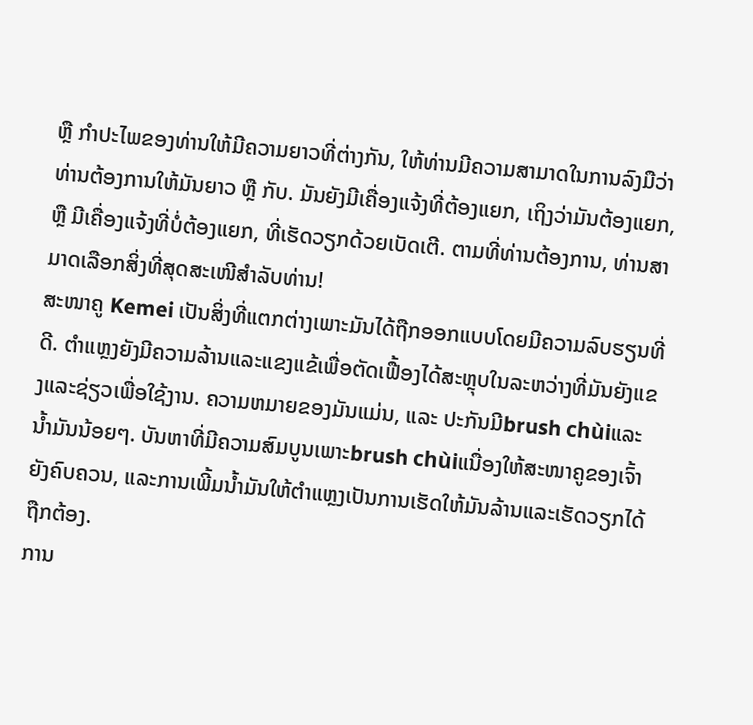ຫຼື ກຳປະໄພຂອງທ່ານໃຫ້ມີຄວາມຍາວທີ່ຕ່າງກັນ, ໃຫ້ທ່ານມີຄວາມສາມາດໃນການລົງມືວ່າທ່ານຕ້ອງການໃຫ້ມັນຍາວ ຫຼື ກັບ. ມັນຍັງມີເຄື່ອງແຈ້ງທີ່ຕ້ອງແຍກ, ເຖິງວ່າມັນຕ້ອງແຍກ, ຫຼື ມີເຄື່ອງແຈ້ງທີ່ບໍ່ຕ້ອງແຍກ, ທີ່ເຮັດວຽກດ້ວຍເບັດເຕີ. ຕາມທີ່ທ່ານຕ້ອງການ, ທ່ານສາມາດເລືອກສິ່ງທີ່ສຸດສະເໜີສຳລັບທ່ານ!
ສະໜາຄູ Kemei ເປັນສິ່ງທີ່ແຕກຕ່າງເພາະມັນໄດ້ຖືກອອກແບບໂດຍມີຄວາມລົບຮຽນທີ່ດີ. ຕຳແຫຼງຍັງມີຄວາມລ້ານແລະແຂງແຂ້ເພື່ອຕັດເຟື້ອງໄດ້ສະຫຼຸບໃນລະຫວ່າງທີ່ມັນຍັງແຂງແລະຊ່ຽວເພື່ອໃຊ້ງານ. ຄວາມຫມາຍຂອງມັນແມ່ນ, ແລະ ປະກັນມີbrush chùiແລະນ້ຳມັນນ້ອຍໆ. ບັນຫາທີ່ມີຄວາມສົມບູນເພາະbrush chùiແນື່ອງໃຫ້ສະໜາຄູຂອງເຈົ້າຍັງຄົບຄວນ, ແລະການເພີ້ມນ້ຳມັນໃຫ້ຕຳແຫຼງເປັນການເຮັດໃຫ້ມັນລ້ານແລະເຮັດວຽກໄດ້ຖືກຕ້ອງ.
ການ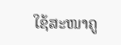ໃຊ້ສະໜາຄູ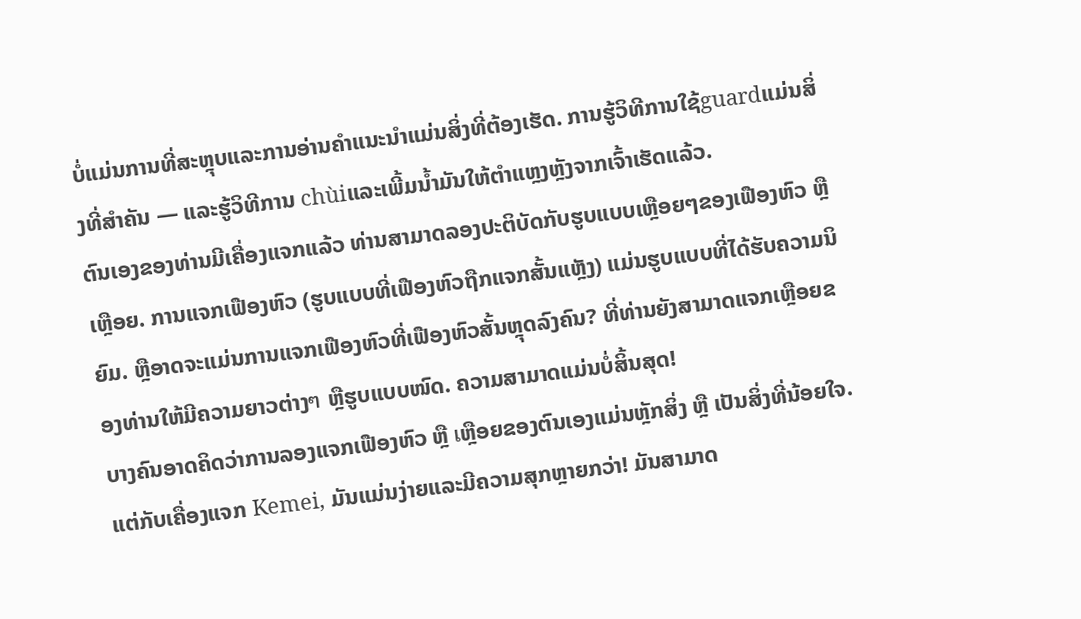ບໍ່ແມ່ນການທີ່ສະຫຼຸບແລະການອ່ານຄຳແນະນຳແມ່ນສິ່ງທີ່ຕ້ອງເຮັດ. ການຮູ້ວິທີການໃຊ້guardແມ່ນສິ່ງທີ່ສຳຄັນ — ແລະຮູ້ວິທີການ chùiແລະເພີ້ມນ້ຳມັນໃຫ້ຕຳແຫຼງຫຼັງຈາກເຈົ້າເຮັດແລ້ວ.
ຕົນເອງຂອງທ່ານມີເຄື່ອງແຈກແລ້ວ ທ່ານສາມາດລອງປະຕິບັດກັບຮູບແບບເຫຼືອຍໆຂອງເຟືອງຫົວ ຫຼື ເຫຼືອຍ. ການແຈກເຟືອງຫົວ (ຮູບແບບທີ່ເຟືອງຫົວຖືກແຈກສັ້ນແຫຼັງ) ແມ່ນຮູບແບບທີ່ໄດ້ຮັບຄວາມນິຍົມ. ຫຼືອາດຈະແມ່ນການແຈກເຟືອງຫົວທີ່ເຟືອງຫົວສັ້ນຫຼຸດລົງຄົນ? ທີ່ທ່ານຍັງສາມາດແຈກເຫຼືອຍຂອງທ່ານໃຫ້ມີຄວາມຍາວຕ່າງๆ ຫຼືຮູບແບບໜົດ. ຄວາມສາມາດແມ່ນບໍ່ສິ້ນສຸດ!
ບາງຄົນອາດຄິດວ່າການລອງແຈກເຟືອງຫົວ ຫຼື เຫຼືອຍຂອງຕົນເອງແມ່ນຫຼັກສິ່ງ ຫຼື ເປັນສິ່ງທີ່ນ້ອຍໃຈ. ແຕ່ກັບເຄື່ອງແຈກ Kemei, ມັນແມ່ນງ່າຍແລະມີຄວາມສຸກຫຼາຍກວ່າ! ມັນສາມາດ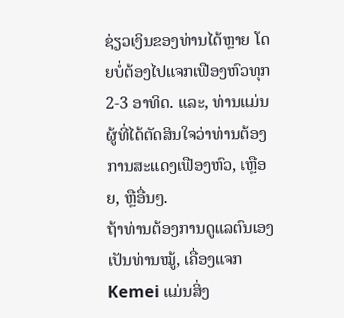ຊ່ຽວເງິນຂອງທ່ານໄດ້ຫຼາຍ ໂດຍບໍ່ຕ້ອງໄປແຈກເຟືອງຫົວທຸກ 2-3 ອາທິດ. ແລະ, ທ່ານແມ່ນຜູ້ທີ່ໄດ້ຕັດສິນໃຈວ່າທ່ານຕ້ອງການສະແດງເຟືອງຫົວ, เຫຼືອຍ, ຫຼືອື່ນໆ.
ຖ້າທ່ານຕ້ອງການດູແລຕົນເອງເປັນທ່ານໝູ້, ເຄື່ອງແຈກ Kemei ແມ່ນສິ່ງ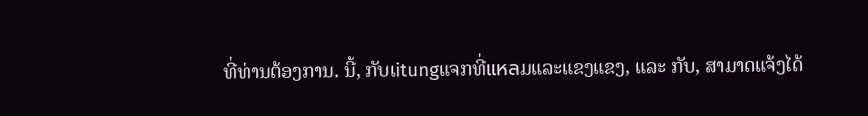ທີ່ທ່ານຕ້ອງການ. ນີ້, ກັບເitungແຈກທີ່แหลມແລະແຂງແຂງ, ແລະ ກັບ, ສາມາດແຈ້ງໄດ້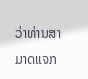ວ່າທ່ານສາມາດແຈກ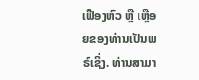ເຟືອງຫົວ ຫຼື เຫຼືອຍຂອງທ່ານເປັນພຣ໌ເຊິ່ງ. ທ່ານສາມາ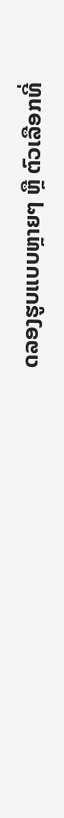ດລອງຮູບແບບຫຼາຍໆ ຫຼື ຕົວເລືອກທີ່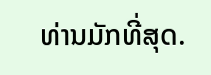ທ່ານມັກທີ່ສຸດ.